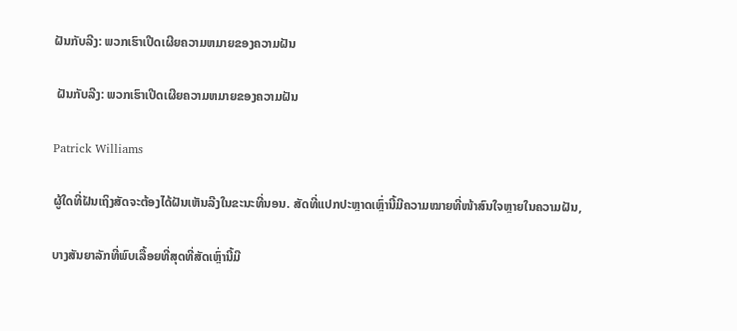ຝັນກັບລີງ: ພວກເຮົາເປີດເຜີຍຄວາມຫມາຍຂອງຄວາມຝັນ

 ຝັນກັບລີງ: ພວກເຮົາເປີດເຜີຍຄວາມຫມາຍຂອງຄວາມຝັນ

Patrick Williams

ຜູ້ໃດທີ່ຝັນເຖິງສັດຈະຕ້ອງໄດ້ຝັນເຫັນລີງໃນຂະນະທີ່ນອນ. ສັດທີ່ແປກປະຫຼາດເຫຼົ່ານີ້ມີຄວາມໝາຍທີ່ໜ້າສົນໃຈຫຼາຍໃນຄວາມຝັນ,

ບາງສັນຍາລັກທີ່ພົບເລື້ອຍທີ່ສຸດທີ່ສັດເຫຼົ່ານີ້ມີ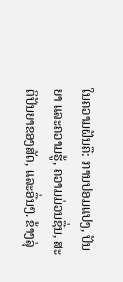ໃນຄວາມຝັນຄື: ການປອມແປງ, ປັນຍາ ແລະຄວາມຮູ້, ຄວາມມ່ວນຊື່ນ, ສະຕິປັນຍາຂອງສັດ, ແລະອື່ນໆ. ຂ້າງລຸ່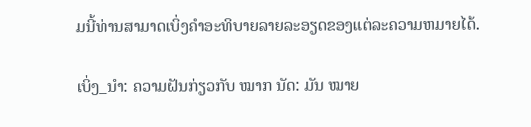ມນີ້ທ່ານສາມາດເບິ່ງຄໍາອະທິບາຍລາຍລະອຽດຂອງແຕ່ລະຄວາມຫມາຍໄດ້.

ເບິ່ງ_ນຳ: ຄວາມຝັນກ່ຽວກັບ ໝາກ ນັດ: ມັນ ໝາຍ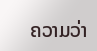ຄວາມວ່າ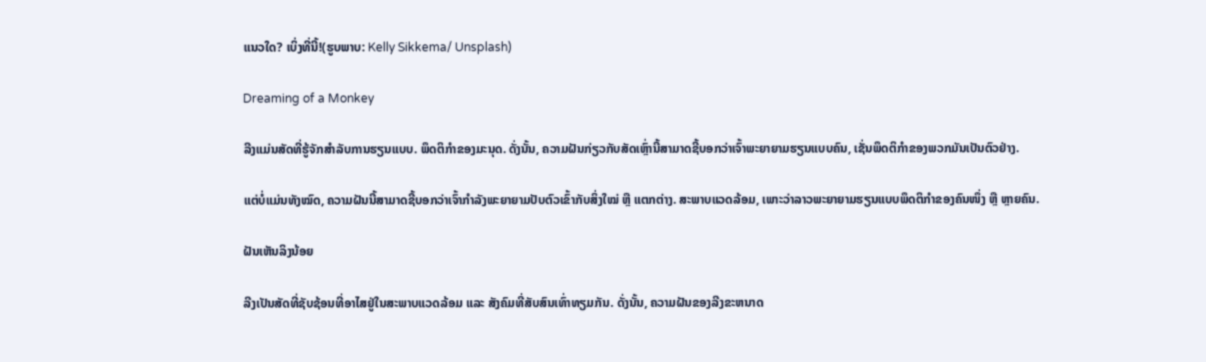ແນວໃດ? ເບິ່ງທີ່ນີ້!(ຮູບພາບ: Kelly Sikkema/ Unsplash)

Dreaming of a Monkey

ລີງແມ່ນສັດທີ່ຮູ້ຈັກສໍາລັບການຮຽນແບບ. ພຶດຕິກໍາຂອງມະນຸດ. ດັ່ງນັ້ນ, ຄວາມຝັນກ່ຽວກັບສັດເຫຼົ່ານີ້ສາມາດຊີ້ບອກວ່າເຈົ້າພະຍາຍາມຮຽນແບບຄົນ, ເຊັ່ນພຶດຕິກຳຂອງພວກມັນເປັນຕົວຢ່າງ.

ແຕ່ບໍ່ແມ່ນທັງໝົດ, ຄວາມຝັນນີ້ສາມາດຊີ້ບອກວ່າເຈົ້າກຳລັງພະຍາຍາມປັບຕົວເຂົ້າກັບສິ່ງໃໝ່ ຫຼື ແຕກຕ່າງ. ສະພາບແວດລ້ອມ, ເພາະວ່າລາວພະຍາຍາມຮຽນແບບພຶດຕິກຳຂອງຄົນໜຶ່ງ ຫຼື ຫຼາຍຄົນ.

ຝັນເຫັນລິງນ້ອຍ

ລີງເປັນສັດທີ່ຊັບຊ້ອນທີ່ອາໄສຢູ່ໃນສະພາບແວດລ້ອມ ແລະ ສັງຄົມທີ່ສັບສົນເທົ່າທຽມກັນ. ດັ່ງນັ້ນ, ຄວາມຝັນຂອງລີງຂະຫນາດ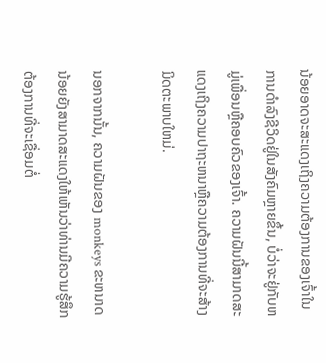ນ້ອຍອາດຈະສະແດງເຖິງຄວາມຕ້ອງການຂອງເຈົ້າໃນການດໍາລົງຊີວິດຢູ່ໃນສັງຄົມຫຼາຍຂຶ້ນ, ບໍ່ວ່າຈະຢູ່ກັບຫມູ່ເພື່ອນຫຼືຄອບຄົວຂອງເຈົ້າ. ຄວາມຝັນນີ້ສາມາດສະແດງເຖິງຄວາມປາຖະຫນາຫຼືຄວາມຕ້ອງການທີ່ຈະສ້າງມິດຕະພາບໃຫມ່.

ນອກຈາກນັ້ນ, ຄວາມຝັນຂອງ monkeys ຂະຫນາດນ້ອຍຍັງສາມາດສະແດງໃຫ້ເຫັນວ່າທ່ານມີຄວາມຮູ້ສຶກຕ້ອງການທີ່ຈະເຊື່ອມຕໍ່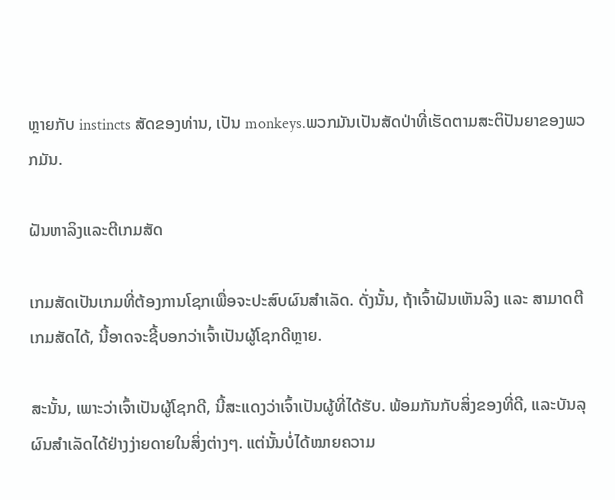ຫຼາຍກັບ instincts ສັດຂອງທ່ານ, ເປັນ monkeys.ພວກມັນເປັນສັດປ່າທີ່ເຮັດຕາມສະຕິປັນຍາຂອງພວກມັນ.

ຝັນຫາລິງແລະຕີເກມສັດ

ເກມສັດເປັນເກມທີ່ຕ້ອງການໂຊກເພື່ອຈະປະສົບຜົນສຳເລັດ. ດັ່ງນັ້ນ, ຖ້າເຈົ້າຝັນເຫັນລິງ ແລະ ສາມາດຕີເກມສັດໄດ້, ນີ້ອາດຈະຊີ້ບອກວ່າເຈົ້າເປັນຜູ້ໂຊກດີຫຼາຍ.

ສະນັ້ນ, ເພາະວ່າເຈົ້າເປັນຜູ້ໂຊກດີ, ນີ້ສະແດງວ່າເຈົ້າເປັນຜູ້ທີ່ໄດ້ຮັບ. ພ້ອມກັນກັບສິ່ງຂອງທີ່ດີ, ແລະບັນລຸຜົນສໍາເລັດໄດ້ຢ່າງງ່າຍດາຍໃນສິ່ງຕ່າງໆ. ແຕ່ນັ້ນບໍ່ໄດ້ໝາຍຄວາມ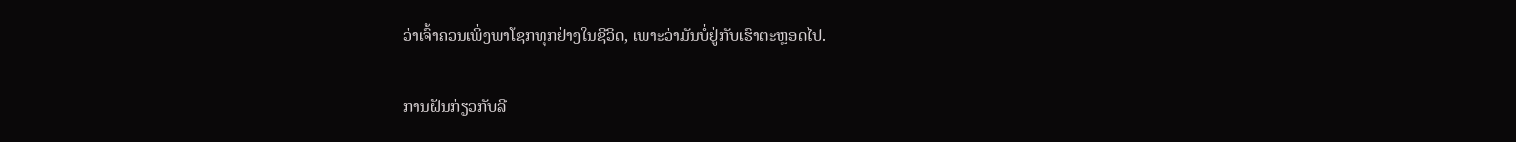ວ່າເຈົ້າຄວນເພິ່ງພາໂຊກທຸກຢ່າງໃນຊີວິດ, ເພາະວ່າມັນບໍ່ຢູ່ກັບເຮົາຕະຫຼອດໄປ.

ການຝັນກ່ຽວກັບລີ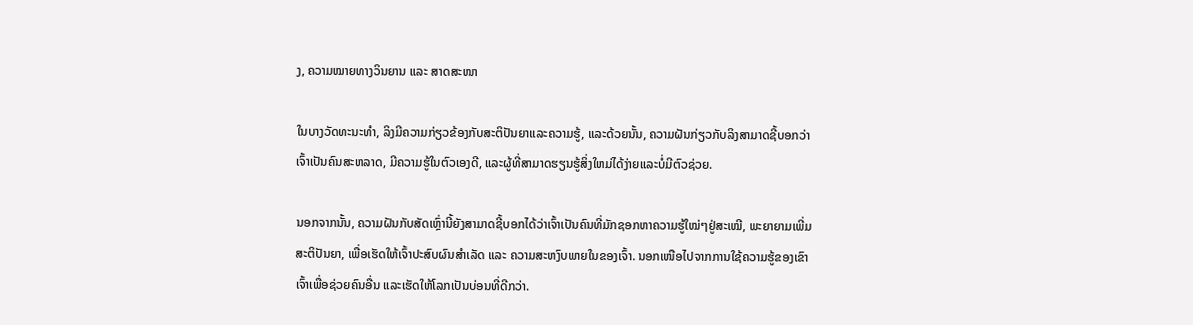ງ, ຄວາມໝາຍທາງວິນຍານ ແລະ ສາດສະໜາ

ໃນບາງວັດທະນະທໍາ, ລິງມີຄວາມກ່ຽວຂ້ອງກັບສະຕິປັນຍາແລະຄວາມຮູ້, ແລະດ້ວຍນັ້ນ, ຄວາມຝັນກ່ຽວກັບລິງສາມາດຊີ້ບອກວ່າເຈົ້າເປັນຄົນສະຫລາດ, ມີຄວາມຮູ້ໃນຕົວເອງດີ, ແລະຜູ້ທີ່ສາມາດຮຽນຮູ້ສິ່ງໃຫມ່ໄດ້ງ່າຍແລະບໍ່ມີຕົວຊ່ວຍ.

ນອກຈາກນັ້ນ, ຄວາມຝັນກັບສັດເຫຼົ່ານີ້ຍັງສາມາດຊີ້ບອກໄດ້ວ່າເຈົ້າເປັນຄົນທີ່ມັກຊອກຫາຄວາມຮູ້ໃໝ່ໆຢູ່ສະເໝີ, ພະຍາຍາມເພີ່ມສະຕິປັນຍາ, ເພື່ອເຮັດໃຫ້ເຈົ້າປະສົບຜົນສຳເລັດ ແລະ ຄວາມສະຫງົບພາຍໃນຂອງເຈົ້າ. ນອກເໜືອໄປຈາກການໃຊ້ຄວາມຮູ້ຂອງເຂົາເຈົ້າເພື່ອຊ່ວຍຄົນອື່ນ ແລະເຮັດໃຫ້ໂລກເປັນບ່ອນທີ່ດີກວ່າ.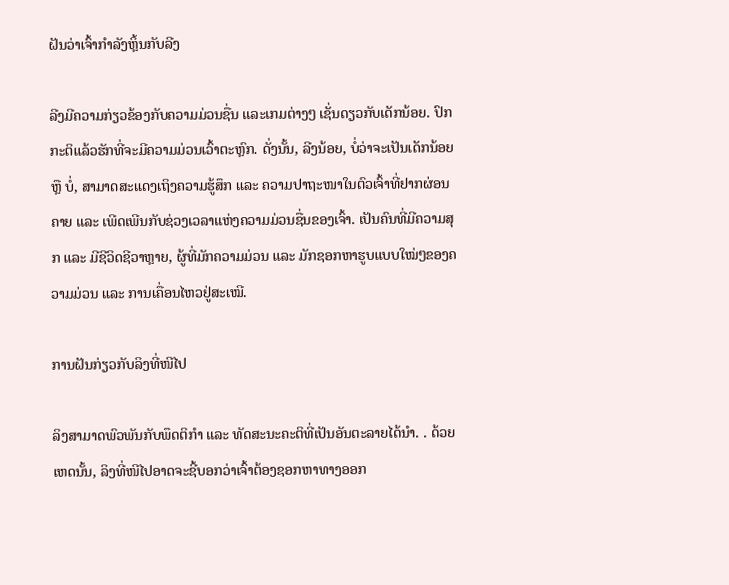ຝັນວ່າເຈົ້າກຳລັງຫຼິ້ນກັບລີງ

ລີງມີຄວາມກ່ຽວຂ້ອງກັບຄວາມມ່ວນຊື່ນ ແລະເກມຕ່າງໆ ເຊັ່ນດຽວກັບເດັກນ້ອຍ. ປົກກະຕິແລ້ວຮັກທີ່ຈະມີຄວາມມ່ວນເວົ້າຕະຫຼົກ. ດັ່ງນັ້ນ, ລີງນ້ອຍ, ບໍ່ວ່າຈະເປັນເດັກນ້ອຍ ຫຼື ບໍ່, ສາມາດສະແດງເຖິງຄວາມຮູ້ສຶກ ແລະ ຄວາມປາຖະໜາໃນຕົວເຈົ້າທີ່ຢາກຜ່ອນຄາຍ ແລະ ເພີດເພີນກັບຊ່ວງເວລາແຫ່ງຄວາມມ່ວນຊື່ນຂອງເຈົ້າ. ເປັນຄົນທີ່ມີຄວາມສຸກ ແລະ ມີຊີວິດຊີວາຫຼາຍ, ຜູ້ທີ່ມັກຄວາມມ່ວນ ແລະ ມັກຊອກຫາຮູບແບບໃໝ່ໆຂອງຄວາມມ່ວນ ແລະ ການເຄື່ອນໄຫວຢູ່ສະເໝີ.

ການຝັນກ່ຽວກັບລິງທີ່ໜີໄປ

ລິງສາມາດພົວພັນກັບພຶດຕິກຳ ແລະ ທັດສະນະຄະຕິທີ່ເປັນອັນຕະລາຍໄດ້ນຳ. . ດ້ວຍເຫດນັ້ນ, ລິງທີ່ໜີໄປອາດຈະຊີ້ບອກວ່າເຈົ້າຕ້ອງຊອກຫາທາງອອກ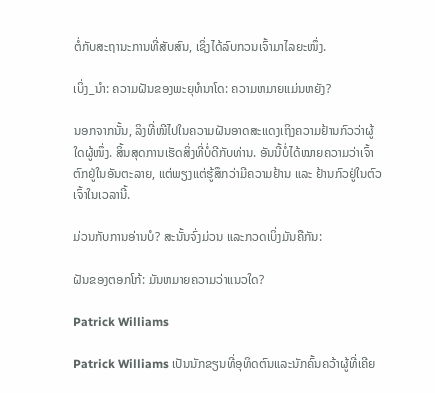ຕໍ່ກັບສະຖານະການທີ່ສັບສົນ, ເຊິ່ງໄດ້ລົບກວນເຈົ້າມາໄລຍະໜຶ່ງ.

ເບິ່ງ_ນຳ: ຄວາມຝັນຂອງພະຍຸທໍນາໂດ: ຄວາມຫມາຍແມ່ນຫຍັງ?

ນອກຈາກນັ້ນ, ລິງທີ່ໜີໄປໃນຄວາມຝັນອາດສະແດງເຖິງຄວາມຢ້ານກົວວ່າຜູ້ໃດຜູ້ໜຶ່ງ. ສິ້ນສຸດການເຮັດສິ່ງທີ່ບໍ່ດີກັບທ່ານ. ອັນນີ້ບໍ່ໄດ້ໝາຍຄວາມວ່າເຈົ້າຕົກຢູ່ໃນອັນຕະລາຍ, ແຕ່ພຽງແຕ່ຮູ້ສຶກວ່າມີຄວາມຢ້ານ ແລະ ຢ້ານກົວຢູ່ໃນຕົວເຈົ້າໃນເວລານີ້.

ມ່ວນກັບການອ່ານບໍ? ສະນັ້ນຈົ່ງມ່ວນ ແລະກວດເບິ່ງມັນຄືກັນ:

ຝັນຂອງຕອກໂກ້: ມັນຫມາຍຄວາມວ່າແນວໃດ?

Patrick Williams

Patrick Williams ເປັນນັກຂຽນທີ່ອຸທິດຕົນແລະນັກຄົ້ນຄວ້າຜູ້ທີ່ເຄີຍ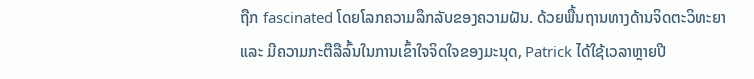ຖືກ fascinated ໂດຍໂລກຄວາມລຶກລັບຂອງຄວາມຝັນ. ດ້ວຍພື້ນຖານທາງດ້ານຈິດຕະວິທະຍາ ແລະ ມີຄວາມກະຕືລືລົ້ນໃນການເຂົ້າໃຈຈິດໃຈຂອງມະນຸດ, Patrick ໄດ້ໃຊ້ເວລາຫຼາຍປີ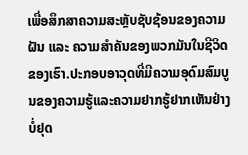ເພື່ອສຶກສາຄວາມສະຫຼັບຊັບຊ້ອນຂອງຄວາມຝັນ ແລະ ຄວາມສຳຄັນຂອງພວກມັນໃນຊີວິດຂອງເຮົາ.ປະກອບອາວຸດທີ່ມີຄວາມອຸດົມສົມບູນຂອງຄວາມຮູ້ແລະຄວາມຢາກຮູ້ຢາກເຫັນຢ່າງບໍ່ຢຸດ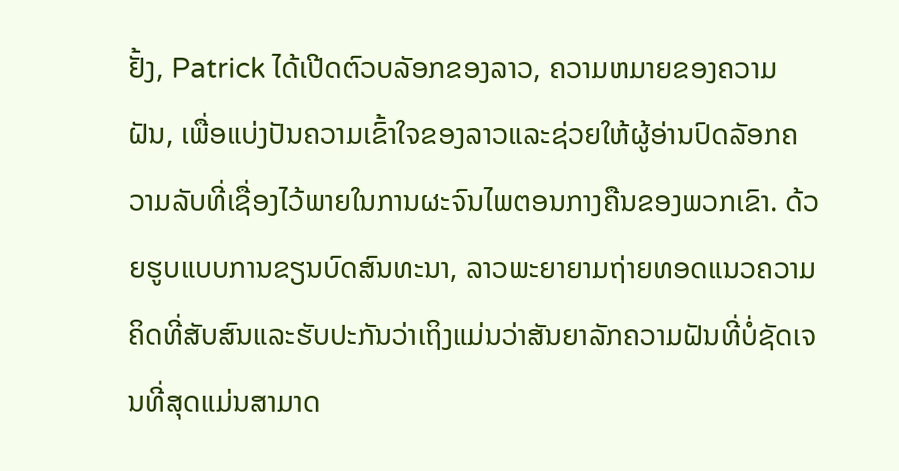ຢັ້ງ, Patrick ໄດ້ເປີດຕົວບລັອກຂອງລາວ, ຄວາມຫມາຍຂອງຄວາມຝັນ, ເພື່ອແບ່ງປັນຄວາມເຂົ້າໃຈຂອງລາວແລະຊ່ວຍໃຫ້ຜູ້ອ່ານປົດລັອກຄວາມລັບທີ່ເຊື່ອງໄວ້ພາຍໃນການຜະຈົນໄພຕອນກາງຄືນຂອງພວກເຂົາ. ດ້ວຍຮູບແບບການຂຽນບົດສົນທະນາ, ລາວພະຍາຍາມຖ່າຍທອດແນວຄວາມຄິດທີ່ສັບສົນແລະຮັບປະກັນວ່າເຖິງແມ່ນວ່າສັນຍາລັກຄວາມຝັນທີ່ບໍ່ຊັດເຈນທີ່ສຸດແມ່ນສາມາດ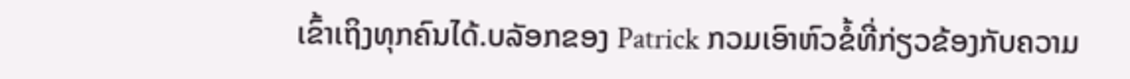ເຂົ້າເຖິງທຸກຄົນໄດ້.ບລັອກຂອງ Patrick ກວມເອົາຫົວຂໍ້ທີ່ກ່ຽວຂ້ອງກັບຄວາມ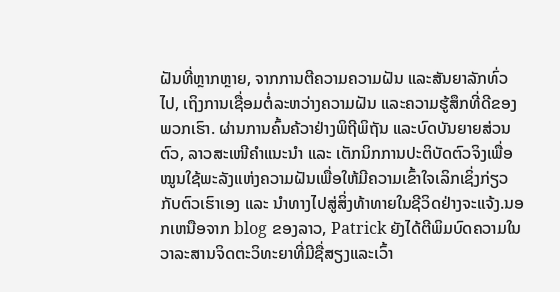ຝັນທີ່ຫຼາກຫຼາຍ, ຈາກການຕີຄວາມຄວາມຝັນ ແລະສັນຍາລັກທົ່ວໄປ, ເຖິງການເຊື່ອມຕໍ່ລະຫວ່າງຄວາມຝັນ ແລະຄວາມຮູ້ສຶກທີ່ດີຂອງພວກເຮົາ. ຜ່ານການຄົ້ນຄ້ວາຢ່າງພິຖີພິຖັນ ແລະບົດບັນຍາຍສ່ວນຕົວ, ລາວສະເໜີຄຳແນະນຳ ແລະ ເຕັກນິກການປະຕິບັດຕົວຈິງເພື່ອໝູນໃຊ້ພະລັງແຫ່ງຄວາມຝັນເພື່ອໃຫ້ມີຄວາມເຂົ້າໃຈເລິກເຊິ່ງກ່ຽວກັບຕົວເຮົາເອງ ແລະ ນຳທາງໄປສູ່ສິ່ງທ້າທາຍໃນຊີວິດຢ່າງຈະແຈ້ງ.ນອກເຫນືອຈາກ blog ຂອງລາວ, Patrick ຍັງໄດ້ຕີພິມບົດຄວາມໃນວາລະສານຈິດຕະວິທະຍາທີ່ມີຊື່ສຽງແລະເວົ້າ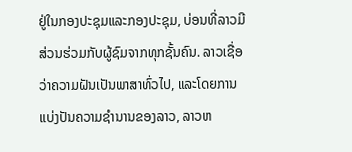ຢູ່ໃນກອງປະຊຸມແລະກອງປະຊຸມ, ບ່ອນທີ່ລາວມີສ່ວນຮ່ວມກັບຜູ້ຊົມຈາກທຸກຊັ້ນຄົນ. ລາວເຊື່ອວ່າຄວາມຝັນເປັນພາສາທົ່ວໄປ, ແລະໂດຍການແບ່ງປັນຄວາມຊໍານານຂອງລາວ, ລາວຫ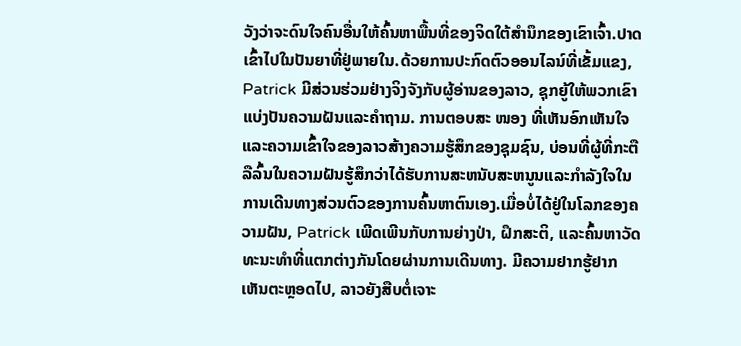ວັງວ່າຈະດົນໃຈຄົນອື່ນໃຫ້ຄົ້ນຫາພື້ນທີ່ຂອງຈິດໃຕ້ສໍານຶກຂອງເຂົາເຈົ້າ.ປາດເຂົ້າໄປໃນປັນຍາທີ່ຢູ່ພາຍໃນ.ດ້ວຍການປະກົດຕົວອອນໄລນ໌ທີ່ເຂັ້ມແຂງ, Patrick ມີສ່ວນຮ່ວມຢ່າງຈິງຈັງກັບຜູ້ອ່ານຂອງລາວ, ຊຸກຍູ້ໃຫ້ພວກເຂົາແບ່ງປັນຄວາມຝັນແລະຄໍາຖາມ. ການຕອບສະ ໜອງ ທີ່ເຫັນອົກເຫັນໃຈແລະຄວາມເຂົ້າໃຈຂອງລາວສ້າງຄວາມຮູ້ສຶກຂອງຊຸມຊົນ, ບ່ອນທີ່ຜູ້ທີ່ກະຕືລືລົ້ນໃນຄວາມຝັນຮູ້ສຶກວ່າໄດ້ຮັບການສະຫນັບສະຫນູນແລະກໍາລັງໃຈໃນການເດີນທາງສ່ວນຕົວຂອງການຄົ້ນຫາຕົນເອງ.ເມື່ອບໍ່ໄດ້ຢູ່ໃນໂລກຂອງຄວາມຝັນ, Patrick ເພີດເພີນກັບການຍ່າງປ່າ, ຝຶກສະຕິ, ແລະຄົ້ນຫາວັດທະນະທໍາທີ່ແຕກຕ່າງກັນໂດຍຜ່ານການເດີນທາງ. ມີຄວາມຢາກຮູ້ຢາກເຫັນຕະຫຼອດໄປ, ລາວຍັງສືບຕໍ່ເຈາະ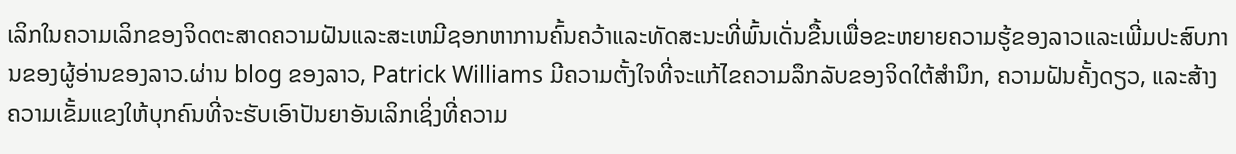ເລິກໃນຄວາມເລິກຂອງຈິດຕະສາດຄວາມຝັນແລະສະເຫມີຊອກຫາການຄົ້ນຄວ້າແລະທັດສະນະທີ່ພົ້ນເດັ່ນຂື້ນເພື່ອຂະຫຍາຍຄວາມຮູ້ຂອງລາວແລະເພີ່ມປະສົບການຂອງຜູ້ອ່ານຂອງລາວ.ຜ່ານ blog ຂອງລາວ, Patrick Williams ມີຄວາມຕັ້ງໃຈທີ່ຈະແກ້ໄຂຄວາມລຶກລັບຂອງຈິດໃຕ້ສໍານຶກ, ຄວາມຝັນຄັ້ງດຽວ, ແລະສ້າງຄວາມເຂັ້ມແຂງໃຫ້ບຸກຄົນທີ່ຈະຮັບເອົາປັນຍາອັນເລິກເຊິ່ງທີ່ຄວາມ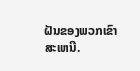ຝັນຂອງພວກເຂົາສະເຫນີ.